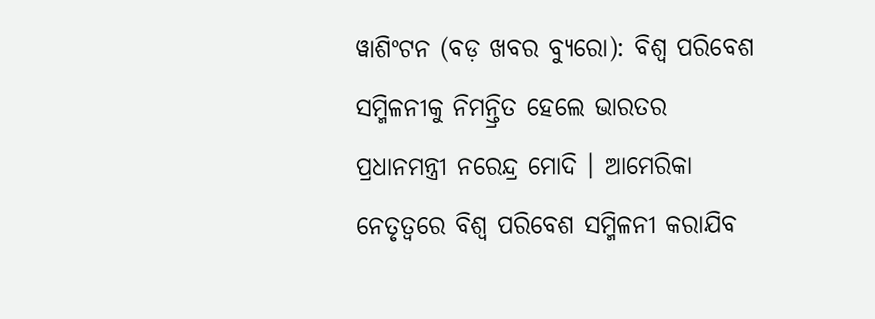ୱାଶିଂଟନ (ବଡ଼ ଖବର ବ୍ୟୁରୋ): ବିଶ୍ୱ ପରିବେଶ ସମ୍ମିଳନୀକୁ ନିମନ୍ତ୍ରିତ ହେଲେ ଭାରତର ପ୍ରଧାନମନ୍ତ୍ରୀ ନରେନ୍ଦ୍ର ମୋଦି । ଆମେରିକା ନେତୃତ୍ୱରେ ବିଶ୍ୱ ପରିବେଶ ସମ୍ମିଳନୀ କରାଯିବ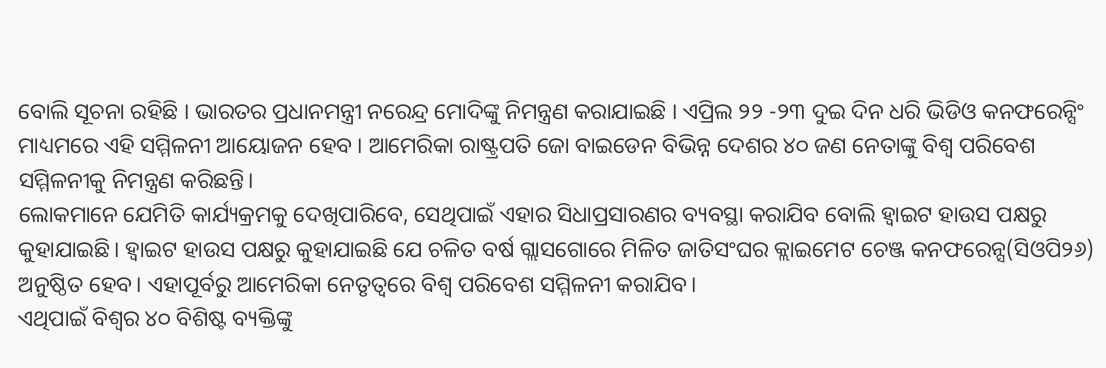ବୋଲି ସୂଚନା ରହିଛି । ଭାରତର ପ୍ରଧାନମନ୍ତ୍ରୀ ନରେନ୍ଦ୍ର ମୋଦିଙ୍କୁ ନିମନ୍ତ୍ରଣ କରାଯାଇଛି । ଏପ୍ରିଲ ୨୨ -୨୩ ଦୁଇ ଦିନ ଧରି ଭିଡିଓ କନଫରେନ୍ସିଂ ମାଧ୍ୟମରେ ଏହି ସମ୍ମିଳନୀ ଆୟୋଜନ ହେବ । ଆମେରିକା ରାଷ୍ଟ୍ରପତି ଜୋ ବାଇଡେନ ବିଭିନ୍ନ ଦେଶର ୪୦ ଜଣ ନେତାଙ୍କୁ ବିଶ୍ୱ ପରିବେଶ ସମ୍ମିଳନୀକୁ ନିମନ୍ତ୍ରଣ କରିଛନ୍ତି।
ଲୋକମାନେ ଯେମିତି କାର୍ଯ୍ୟକ୍ରମକୁ ଦେଖିପାରିବେ, ସେଥିପାଇଁ ଏହାର ସିଧାପ୍ରସାରଣର ବ୍ୟବସ୍ଥା କରାଯିବ ବୋଲି ହ୍ୱାଇଟ ହାଉସ ପକ୍ଷରୁ କୁହାଯାଇଛି। ହ୍ୱାଇଟ ହାଉସ ପକ୍ଷରୁ କୁହାଯାଇଛି ଯେ ଚଳିତ ବର୍ଷ ଗ୍ଲାସଗୋରେ ମିଳିତ ଜାତିସଂଘର କ୍ଲାଇମେଟ ଚେଞ୍ଜ କନଫରେନ୍ସ(ସିଓପି୨୬) ଅନୁଷ୍ଠିତ ହେବ। ଏହାପୂର୍ବରୁ ଆମେରିକା ନେତୃତ୍ୱରେ ବିଶ୍ୱ ପରିବେଶ ସମ୍ମିଳନୀ କରାଯିବ।
ଏଥିପାଇଁ ବିଶ୍ୱର ୪୦ ବିଶିଷ୍ଟ ବ୍ୟକ୍ତିଙ୍କୁ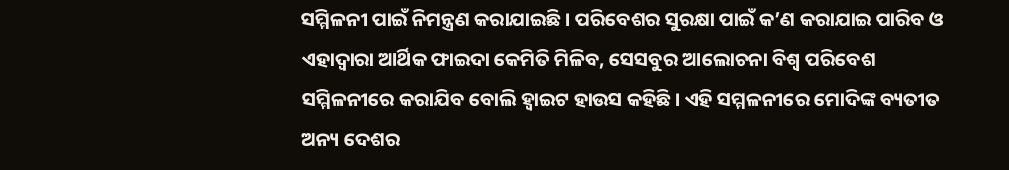ସମ୍ମିଳନୀ ପାଇଁ ନିମନ୍ତ୍ରଣ କରାଯାଇଛି। ପରିବେଶର ସୁରକ୍ଷା ପାଇଁ କ’ଣ କରାଯାଇ ପାରିବ ଓ ଏହାଦ୍ୱାରା ଆର୍ଥିକ ଫାଇଦା କେମିତି ମିଳିବ, ସେସବୁର ଆଲୋଚନା ବିଶ୍ୱ ପରିବେଶ ସମ୍ମିଳନୀରେ କରାଯିବ ବୋଲି ହ୍ୱାଇଟ ହାଉସ କହିଛି। ଏହି ସମ୍ମଳନୀରେ ମୋଦିଙ୍କ ବ୍ୟତୀତ ଅନ୍ୟ ଦେଶର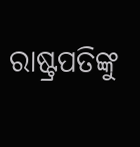ରାଷ୍ଟ୍ରପତିଙ୍କୁ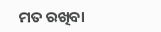ମତ ରଖିବା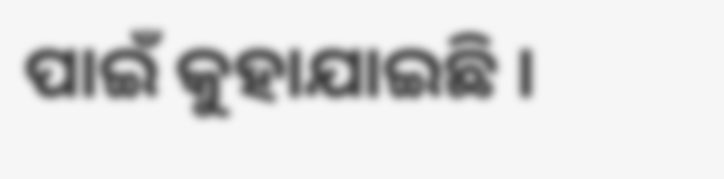ପାଇଁ କୁହାଯାଇଛି ।